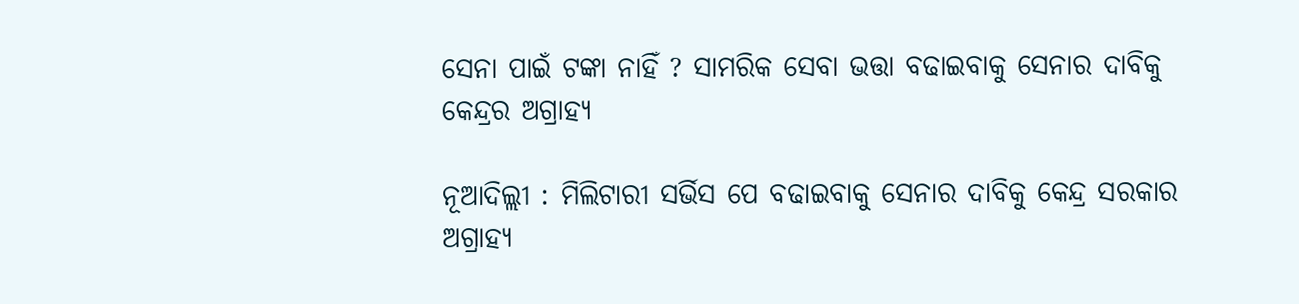ସେନା ପାଇଁ ଟଙ୍କା ନାହିଁ ? ସାମରିକ ସେବା ଭତ୍ତା ବଢାଇବାକୁ ସେନାର ଦାବିକୁ କେନ୍ଦ୍ରର ଅଗ୍ରାହ୍ୟ

ନୂଆଦିଲ୍ଲୀ : ମିଲିଟାରୀ ସର୍ଭିସ ପେ ବଢାଇବାକୁ ସେନାର ଦାବିକୁ କେନ୍ଦ୍ର ସରକାର ଅଗ୍ରାହ୍ୟ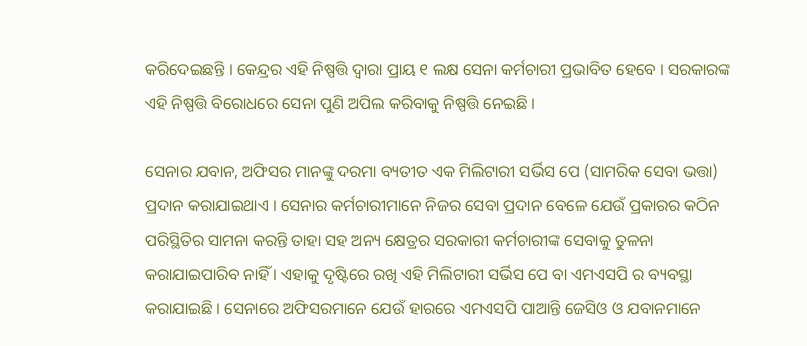କରିଦେଇଛନ୍ତି । କେନ୍ଦ୍ରର ଏହି ନିଷ୍ପତ୍ତି ଦ୍ୱାରା ପ୍ରାୟ ୧ ଲକ୍ଷ ସେନା କର୍ମଚାରୀ ପ୍ରଭାବିତ ହେବେ । ସରକାରଙ୍କ ଏହି ନିଷ୍ପତ୍ତି ବିରୋଧରେ ସେନା ପୁଣି ଅପିଲ କରିବାକୁ ନିଷ୍ପତ୍ତି ନେଇଛି ।

ସେନାର ଯବାନ, ଅଫିସର ମାନଙ୍କୁ ଦରମା ବ୍ୟତୀତ ଏକ ମିଲିଟାରୀ ସର୍ଭିସ ପେ (ସାମରିକ ସେବା ଭତ୍ତା) ପ୍ରଦାନ କରାଯାଇଥାଏ । ସେନାର କର୍ମଚାରୀମାନେ ନିଜର ସେବା ପ୍ରଦାନ ବେଳେ ଯେଉଁ ପ୍ରକାରର କଠିନ ପରିସ୍ଥିତିର ସାମନା କରନ୍ତି ତାହା ସହ ଅନ୍ୟ କ୍ଷେତ୍ରର ସରକାରୀ କର୍ମଚାରୀଙ୍କ ସେବାକୁ ତୁଳନା କରାଯାଇପାରିବ ନାହିଁ । ଏହାକୁ ଦୃଷ୍ଟିରେ ରଖି ଏହି ମିଲିଟାରୀ ସର୍ଭିସ ପେ ବା ଏମଏସପି ର ବ୍ୟବସ୍ଥା କରାଯାଇଛି । ସେନାରେ ଅଫିସରମାନେ ଯେଉଁ ହାରରେ ଏମଏସପି ପାଆନ୍ତି ଜେସିଓ ଓ ଯବାନମାନେ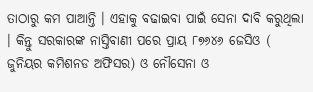ତାଠାରୁ କମ ପାଆନ୍ତି । ଏହାକୁ ବଢାଇବା ପାଇଁ ସେନା ଦାବି କରୁଥିଲା । କିନ୍ତୁ ସରକାରଙ୍କ ନାସ୍ତିବାଣୀ ପରେ ପ୍ରାୟ ୮୭୬୪୬ ଜେସିଓ ( ଜୁନିୟର କମିଶନଡ ଅଫିସର) ଓ ନୌସେନା ଓ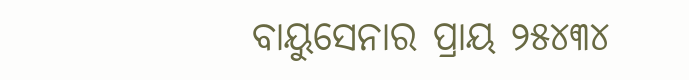ବାୟୁସେନାର ପ୍ରାୟ ୨୫୪୩୪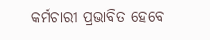କର୍ମଚାରୀ ପ୍ରଭାବିତ ହେବେ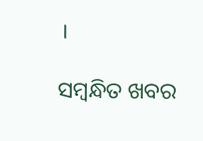।

ସମ୍ବନ୍ଧିତ ଖବର